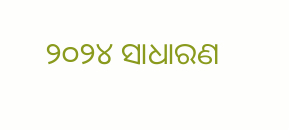୨୦୨୪ ସାଧାରଣ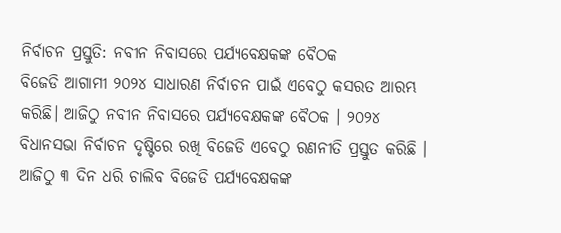ନିର୍ବାଚନ ପ୍ରସ୍ତୁତି: ନବୀନ ନିବାସରେ ପର୍ଯ୍ୟବେକ୍ଷକଙ୍କ ବୈଠକ
ବିଜେଡି ଆଗାମୀ ୨୦୨୪ ସାଧାରଣ ନିର୍ବାଚନ ପାଇଁ ଏବେଠୁ କସରତ ଆରମ୍ଭ କରିଛି। ଆଜିଠୁ ନବୀନ ନିବାସରେ ପର୍ଯ୍ୟବେକ୍ଷକଙ୍କ ବୈଠକ । ୨୦୨୪ ବିଧାନସଭା ନିର୍ବାଚନ ଦୃଷ୍ଟିରେ ରଖି ବିଜେଡି ଏବେଠୁ ରଣନୀତି ପ୍ରସ୍ତୁତ କରିଛି । ଆଜିଠୁ ୩ ଦିନ ଧରି ଚାଲିବ ବିଜେଡି ପର୍ଯ୍ୟବେକ୍ଷକଙ୍କ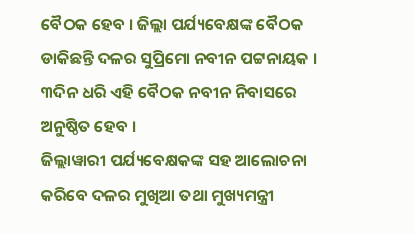ବୈଠକ ହେବ । ଜିଲ୍ଲା ପର୍ଯ୍ୟବେକ୍ଷଙ୍କ ବୈଠକ ଡାକିଛନ୍ତି ଦଳର ସୁପ୍ରିମୋ ନବୀନ ପଟ୍ଟନାୟକ । ୩ଦିନ ଧରି ଏହି ବୈଠକ ନବୀନ ନିବାସରେ ଅନୁଷ୍ଠିତ ହେବ ।
ଜିଲ୍ଲାୱାରୀ ପର୍ଯ୍ୟବେକ୍ଷକଙ୍କ ସହ ଆଲୋଚନା କରିବେ ଦଳର ମୁଖିଆ ତଥା ମୁଖ୍ୟମନ୍ତ୍ରୀ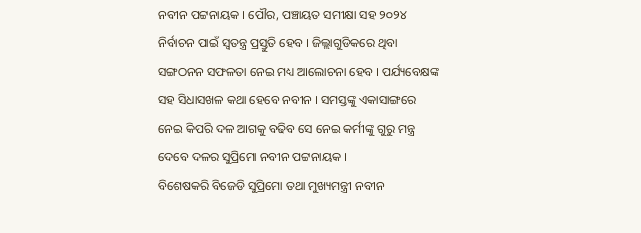ନବୀନ ପଟ୍ଟନାୟକ । ପୌର, ପଞ୍ଚାୟତ ସମୀକ୍ଷା ସହ ୨୦୨୪ ନିର୍ବାଚନ ପାଇଁ ସ୍ୱତନ୍ତ୍ର ପ୍ରସ୍ତୁତି ହେବ । ଜିଲ୍ଲାଗୁଡିକରେ ଥିବା ସଙ୍ଗଠନନ ସଫଳତା ନେଇ ମଧ୍ୟ ଆଲୋଚନା ହେବ । ପର୍ଯ୍ୟବେକ୍ଷଙ୍କ ସହ ସିଧାସଖଳ କଥା ହେବେ ନବୀନ । ସମସ୍ତଙ୍କୁ ଏକାସାଙ୍ଗରେ ନେଇ କିପରି ଦଳ ଆଗକୁ ବଢିବ ସେ ନେଇ କର୍ମୀଙ୍କୁ ଗୁରୁ ମନ୍ତ୍ର ଦେବେ ଦଳର ସୁପ୍ରିମୋ ନବୀନ ପଟ୍ଟନାୟକ ।
ବିଶେଷକରି ବିଜେଡି ସୁପ୍ରିମୋ ତଥା ମୁଖ୍ୟମନ୍ତ୍ରୀ ନବୀନ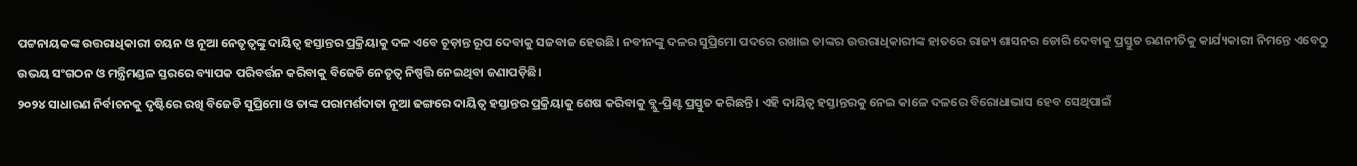ପଟ୍ଟନାୟକଙ୍କ ଉତ୍ତରାଧିକାରୀ ଚୟନ ଓ ନୂଆ ନେତୃତ୍ୱଙ୍କୁ ଦାୟିତ୍ୱ ହସ୍ତାନ୍ତର ପ୍ରକ୍ରିୟାକୁ ଦଳ ଏବେ ଚୂଡ଼ାନ୍ତ ରୂପ ଦେବାକୁ ସଜବାଜ ହେଉଛି। ନବୀନଙ୍କୁ ଦଳର ସୁପ୍ରିମୋ ପଦରେ ରଖାଇ ତାଙ୍କର ଉତ୍ତରାଧିକାରୀଙ୍କ ହାତରେ ରାଜ୍ୟ ଶାସନର ଡୋରି ଦେବାକୁ ପ୍ରସ୍ତୁତ ରଣନୀତିକୁ କାର୍ଯ୍ୟକାରୀ ନିମନ୍ତେ ଏବେଠୁ ଉଭୟ ସଂଗଠନ ଓ ମନ୍ତ୍ରିମଣ୍ଡଳ ସ୍ତରରେ ବ୍ୟାପକ ପରିବର୍ତ୍ତନ କରିବାକୁ ବିଜେଡି ନେତୃତ୍ୱ ନିଷ୍ପତ୍ତି ନେଇଥିବା ଜଣାପଡ଼ିଛି।
୨୦୨୪ ସାଧାରଣ ନିର୍ବାଚନକୁ ଦୃଷ୍ଟିରେ ରଖି ବିଜେଡି ସୁପ୍ରିମୋ ଓ ତାଙ୍କ ପରାମର୍ଶଦାତା ନୂଆ ଢଙ୍ଗରେ ଦାୟିତ୍ୱ ହସ୍ତାନ୍ତର ପ୍ରକ୍ରିୟାକୁ ଶେଷ କରିବାକୁ ବ୍ଲୁ-ପ୍ରିଣ୍ଟ ପ୍ରସ୍ତୁତ କରିଛନ୍ତି । ଏହି ଦାୟିତ୍ୱ ହସ୍ତାନ୍ତରକୁ ନେଇ କାଳେ ଦଳରେ ବିରୋଧାଭାସ ହେବ ସେଥିପାଇଁ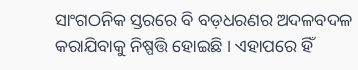ସାଂଗଠନିକ ସ୍ତରରେ ବି ବଡ଼ଧରଣର ଅଦଳବଦଳ କରାଯିବାକୁ ନିଷ୍ପତ୍ତି ହୋଇଛି । ଏହାପରେ ହିଁ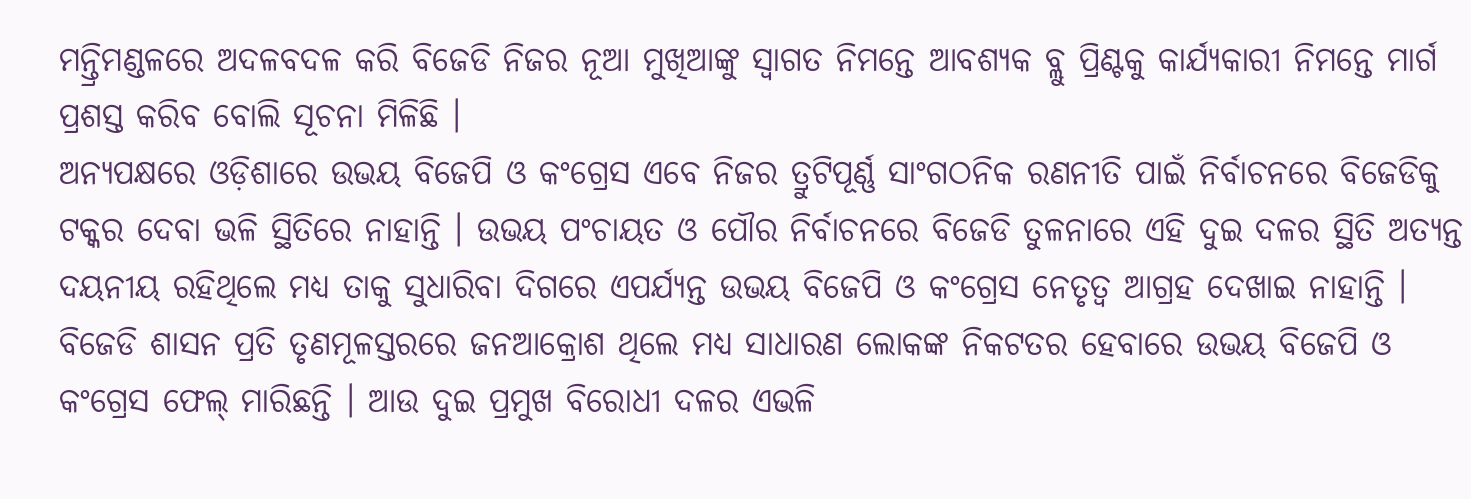ମନ୍ତ୍ରିମଣ୍ଡଳରେ ଅଦଳବଦଳ କରି ବିଜେଡି ନିଜର ନୂଆ ମୁଖିଆଙ୍କୁ ସ୍ୱାଗତ ନିମନ୍ତେ ଆବଶ୍ୟକ ବ୍ଲୁ ପ୍ରିଣ୍ଟକୁ କାର୍ଯ୍ୟକାରୀ ନିମନ୍ତେ ମାର୍ଗ ପ୍ରଶସ୍ତ କରିବ ବୋଲି ସୂଚନା ମିଳିଛି ।
ଅନ୍ୟପକ୍ଷରେ ଓଡ଼ିଶାରେ ଉଭୟ ବିଜେପି ଓ କଂଗ୍ରେସ ଏବେ ନିଜର ତ୍ରୁଟିପୂର୍ଣ୍ଣ ସାଂଗଠନିକ ରଣନୀତି ପାଇଁ ନିର୍ବାଚନରେ ବିଜେଡିକୁ ଟକ୍କର ଦେବା ଭଳି ସ୍ଥିତିରେ ନାହାନ୍ତି । ଉଭୟ ପଂଚାୟତ ଓ ପୌର ନିର୍ବାଚନରେ ବିଜେଡି ତୁଳନାରେ ଏହି ଦୁଇ ଦଳର ସ୍ଥିତି ଅତ୍ୟନ୍ତ ଦୟନୀୟ ରହିଥିଲେ ମଧ୍ୟ ତାକୁ ସୁଧାରିବା ଦିଗରେ ଏପର୍ଯ୍ୟନ୍ତ ଉଭୟ ବିଜେପି ଓ କଂଗ୍ରେସ ନେତୃତ୍ୱ ଆଗ୍ରହ ଦେଖାଇ ନାହାନ୍ତି । ବିଜେଡି ଶାସନ ପ୍ରତି ତୃଣମୂଳସ୍ତରରେ ଜନଆକ୍ରୋଶ ଥିଲେ ମଧ୍ୟ ସାଧାରଣ ଲୋକଙ୍କ ନିକଟତର ହେବାରେ ଉଭୟ ବିଜେପି ଓ କଂଗ୍ରେସ ଫେଲ୍ ମାରିଛନ୍ତି । ଆଉ ଦୁଇ ପ୍ରମୁଖ ବିରୋଧୀ ଦଳର ଏଭଳି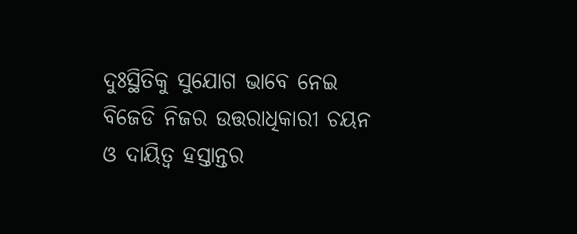ଦୁଃସ୍ଥିତିକୁ ସୁଯୋଗ ଭାବେ ନେଇ ବିଜେଡି ନିଜର ଉତ୍ତରାଧିକାରୀ ଚୟନ ଓ ଦାୟିତ୍ୱ ହସ୍ତାନ୍ତର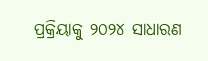ପ୍ରକ୍ରିୟାକୁ ୨୦୨୪ ସାଧାରଣ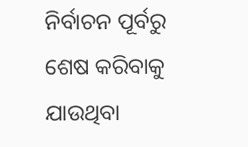ନିର୍ବାଚନ ପୂର୍ବରୁ ଶେଷ କରିବାକୁ ଯାଉଥିବା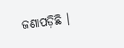ଜଣାପଡ଼ିଛି ।